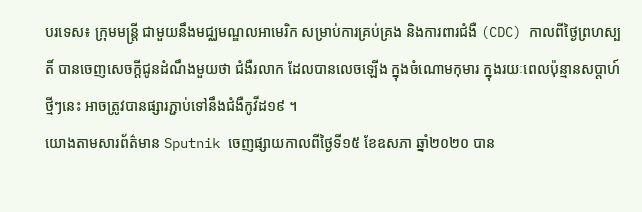បរទេស៖ ក្រុមមន្រ្តី ជាមួយនឹងមជ្ឈមណ្ឌលអាមេរិក សម្រាប់ការគ្រប់គ្រង និងការពារជំងឺ (CDC) កាលពីថ្ងៃព្រហស្បតិ៍ បានចេញសេចក្តីជូនដំណឹងមួយថា ជំងឺរលាក ដែលបានលេចឡើង ក្នុងចំណោមកុមារ ក្នុងរយៈពេលប៉ុន្មានសប្តាហ៍ថ្មីៗនេះ អាចត្រូវបានផ្សារភ្ជាប់ទៅនឹងជំងឺកូវីដ១៩ ។
យោងតាមសារព័ត៌មាន Sputnik ចេញផ្សាយកាលពីថ្ងៃទី១៥ ខែឧសភា ឆ្នាំ២០២០ បាន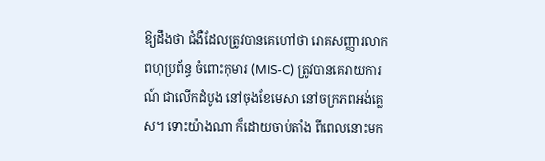ឱ្យដឹងថា ជំងឺដែលត្រូវបានគេហៅថា រោគសញ្ញារលាកពហុប្រព័ន្ធ ចំពោះកុមារ (MIS-C) ត្រូវបានគេរាយការណ៍ ជាលើកដំបូង នៅចុងខែមេសា នៅចក្រភពអង់គ្លេស។ ទោះយ៉ាងណា ក៏ដោយចាប់តាំង ពីពេលនោះមក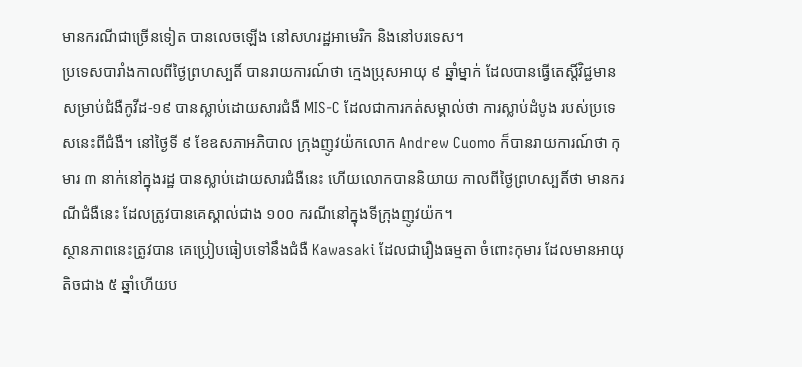មានករណីជាច្រើនទៀត បានលេចឡើង នៅសហរដ្ឋអាមេរិក និងនៅបរទេស។
ប្រទេសបារាំងកាលពីថ្ងៃព្រហស្បតិ៍ បានរាយការណ៍ថា ក្មេងប្រុសអាយុ ៩ ឆ្នាំម្នាក់ ដែលបានធ្វើតេស្តិ៍វិជ្ជមាន សម្រាប់ជំងឺកូវីដ-១៩ បានស្លាប់ដោយសារជំងឺ MIS-C ដែលជាការកត់សម្គាល់ថា ការស្លាប់ដំបូង របស់ប្រទេសនេះពីជំងឺ។ នៅថ្ងៃទី ៩ ខែឧសភាអភិបាល ក្រុងញូវយ៉កលោក Andrew Cuomo ក៏បានរាយការណ៍ថា កុមារ ៣ នាក់នៅក្នុងរដ្ឋ បានស្លាប់ដោយសារជំងឺនេះ ហើយលោកបាននិយាយ កាលពីថ្ងៃព្រហស្បតិ៍ថា មានករណីជំងឺនេះ ដែលត្រូវបានគេស្គាល់ជាង ១០០ ករណីនៅក្នុងទីក្រុងញូវយ៉ក។
ស្ថានភាពនេះត្រូវបាន គេប្រៀបធៀបទៅនឹងជំងឺ Kawasaki ដែលជារឿងធម្មតា ចំពោះកុមារ ដែលមានអាយុតិចជាង ៥ ឆ្នាំហើយប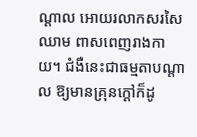ណ្តាល អោយរលាកសរសៃឈាម ពាសពេញរាងកាយ។ ជំងឺនេះជាធម្មតាបណ្តាល ឱ្យមានគ្រុនក្តៅក៏ដូ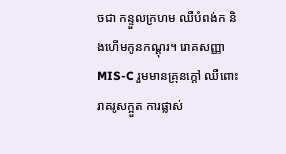ចជា កន្ទួលក្រហម ឈឺបំពង់ក និងហើមកូនកណ្តុរ។ រោគសញ្ញា MIS-C រួមមានគ្រុនក្តៅ ឈឺពោះរាគរូសក្អួត ការផ្លាស់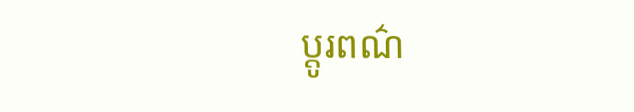ប្តូរពណ៌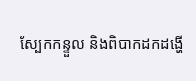ស្បែកកន្ទួល និងពិបាកដកដង្ហើ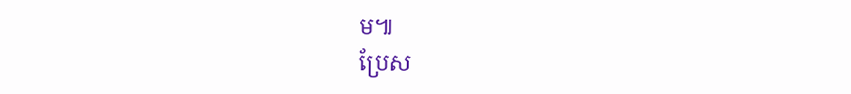ម៕
ប្រែស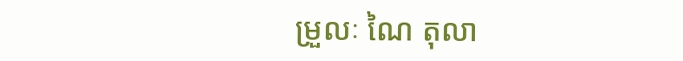ម្រួលៈ ណៃ តុលា